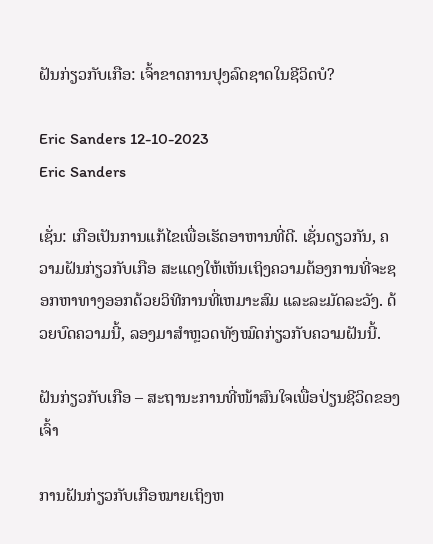ຝັນກ່ຽວກັບເກືອ: ເຈົ້າຂາດການປຸງລົດຊາດໃນຊີວິດບໍ?

Eric Sanders 12-10-2023
Eric Sanders

ເຊັ່ນ: ເກືອເປັນການແກ້ໄຂເພື່ອເຮັດອາຫານທີ່ດີ. ເຊັ່ນດຽວກັນ, ຄວາມຝັນກ່ຽວກັບເກືອ ສະແດງໃຫ້ເຫັນເຖິງຄວາມຕ້ອງການທີ່ຈະຊອກຫາທາງອອກດ້ວຍວິທີການທີ່ເຫມາະສົມ ແລະລະມັດລະວັງ. ດ້ວຍບົດຄວາມນີ້, ລອງມາສຳຫຼວດທັງໝົດກ່ຽວກັບຄວາມຝັນນີ້.

ຝັນກ່ຽວກັບເກືອ – ສະຖານະການທີ່ໜ້າສົນໃຈເພື່ອປ່ຽນຊີວິດຂອງເຈົ້າ

ການຝັນກ່ຽວກັບເກືອໝາຍເຖິງຫ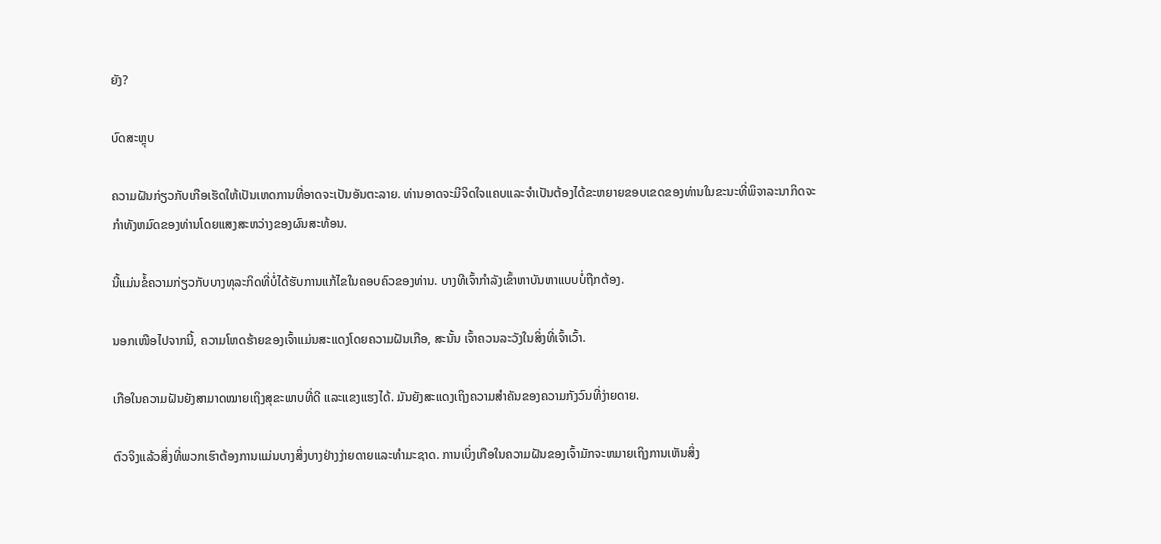ຍັງ?

ບົດສະຫຼຸບ

ຄວາມຝັນກ່ຽວກັບເກືອເຮັດໃຫ້ເປັນເຫດການທີ່ອາດຈະເປັນອັນຕະລາຍ. ທ່ານອາດຈະມີຈິດໃຈແຄບແລະຈໍາເປັນຕ້ອງໄດ້ຂະຫຍາຍຂອບເຂດຂອງທ່ານໃນຂະນະທີ່ພິຈາລະນາກິດຈະກໍາທັງຫມົດຂອງທ່ານໂດຍແສງສະຫວ່າງຂອງຜົນສະທ້ອນ.

ນີ້ແມ່ນຂໍ້ຄວາມກ່ຽວກັບບາງທຸລະກິດທີ່ບໍ່ໄດ້ຮັບການແກ້ໄຂໃນຄອບຄົວຂອງທ່ານ. ບາງທີເຈົ້າກຳລັງເຂົ້າຫາບັນຫາແບບບໍ່ຖືກຕ້ອງ.

ນອກເໜືອໄປຈາກນີ້, ຄວາມໂຫດຮ້າຍຂອງເຈົ້າແມ່ນສະແດງໂດຍຄວາມຝັນເກືອ, ສະນັ້ນ ເຈົ້າຄວນລະວັງໃນສິ່ງທີ່ເຈົ້າເວົ້າ.

ເກືອໃນຄວາມຝັນຍັງສາມາດໝາຍເຖິງສຸຂະພາບທີ່ດີ ແລະແຂງແຮງໄດ້. ມັນຍັງສະແດງເຖິງຄວາມສໍາຄັນຂອງຄວາມກັງວົນທີ່ງ່າຍດາຍ.

ຕົວຈິງແລ້ວສິ່ງທີ່ພວກເຮົາຕ້ອງການແມ່ນບາງສິ່ງບາງຢ່າງງ່າຍດາຍແລະທໍາມະຊາດ. ການເບິ່ງເກືອໃນຄວາມຝັນຂອງເຈົ້າມັກຈະຫມາຍເຖິງການເຫັນສິ່ງ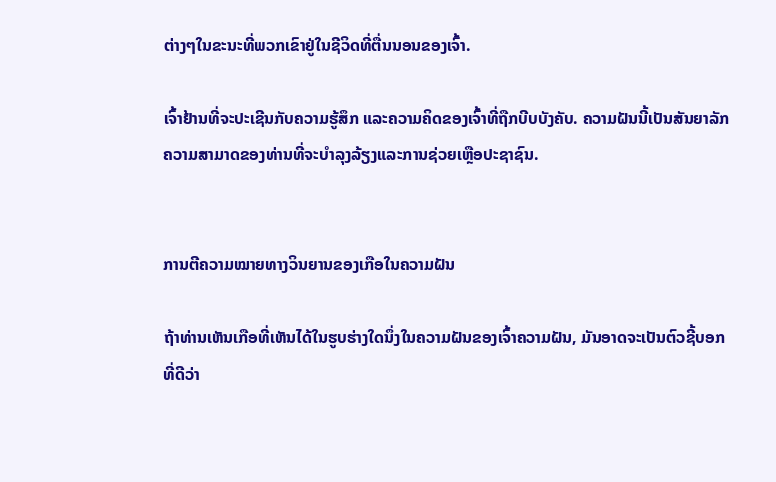ຕ່າງໆໃນຂະນະທີ່ພວກເຂົາຢູ່ໃນຊີວິດທີ່ຕື່ນນອນຂອງເຈົ້າ.

ເຈົ້າຢ້ານທີ່ຈະປະເຊີນກັບຄວາມຮູ້ສຶກ ແລະຄວາມຄິດຂອງເຈົ້າທີ່ຖືກບີບບັງຄັບ. ຄວາມຝັນນີ້ເປັນສັນຍາລັກຄວາມສາມາດຂອງທ່ານທີ່ຈະບໍາລຸງລ້ຽງແລະການຊ່ວຍເຫຼືອປະຊາຊົນ.


ການຕີຄວາມໝາຍທາງວິນຍານຂອງເກືອໃນຄວາມຝັນ

ຖ້າທ່ານເຫັນເກືອທີ່ເຫັນໄດ້ໃນຮູບຮ່າງໃດນຶ່ງໃນຄວາມຝັນຂອງເຈົ້າຄວາມຝັນ, ມັນອາດຈະເປັນຕົວຊີ້ບອກທີ່ດີວ່າ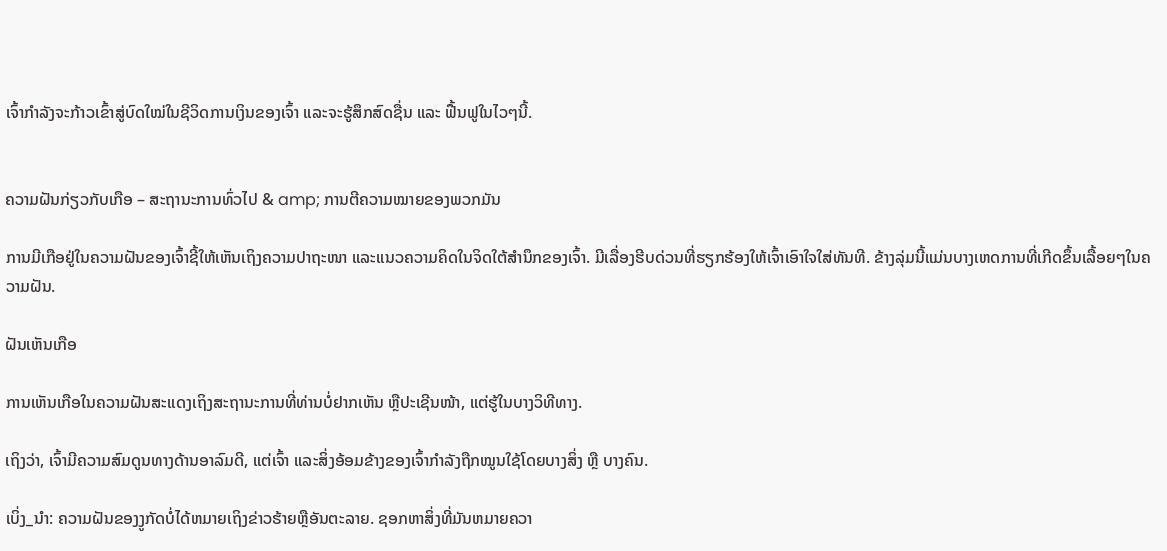ເຈົ້າກຳລັງຈະກ້າວເຂົ້າສູ່ບົດໃໝ່ໃນຊີວິດການເງິນຂອງເຈົ້າ ແລະຈະຮູ້ສຶກສົດຊື່ນ ແລະ ຟື້ນຟູໃນໄວໆນີ້.


ຄວາມຝັນກ່ຽວກັບເກືອ – ສະຖານະການທົ່ວໄປ & amp; ການຕີຄວາມໝາຍຂອງພວກມັນ

ການມີເກືອຢູ່ໃນຄວາມຝັນຂອງເຈົ້າຊີ້ໃຫ້ເຫັນເຖິງຄວາມປາຖະໜາ ແລະແນວຄວາມຄິດໃນຈິດໃຕ້ສຳນຶກຂອງເຈົ້າ. ມີເລື່ອງຮີບດ່ວນທີ່ຮຽກຮ້ອງໃຫ້ເຈົ້າເອົາໃຈໃສ່ທັນທີ. ຂ້າງລຸ່ມນີ້ແມ່ນບາງເຫດການທີ່ເກີດຂຶ້ນເລື້ອຍໆໃນຄວາມຝັນ.

ຝັນເຫັນເກືອ

ການເຫັນເກືອໃນຄວາມຝັນສະແດງເຖິງສະຖານະການທີ່ທ່ານບໍ່ຢາກເຫັນ ຫຼືປະເຊີນໜ້າ, ແຕ່ຮູ້ໃນບາງວິທີທາງ.

ເຖິງວ່າ, ເຈົ້າມີຄວາມສົມດູນທາງດ້ານອາລົມດີ, ແຕ່ເຈົ້າ ແລະສິ່ງອ້ອມຂ້າງຂອງເຈົ້າກຳລັງຖືກໝູນໃຊ້ໂດຍບາງສິ່ງ ຫຼື ບາງຄົນ.

ເບິ່ງ_ນຳ: ຄວາມຝັນຂອງງູກັດບໍ່ໄດ້ຫມາຍເຖິງຂ່າວຮ້າຍຫຼືອັນຕະລາຍ. ຊອກຫາສິ່ງທີ່ມັນຫມາຍຄວາ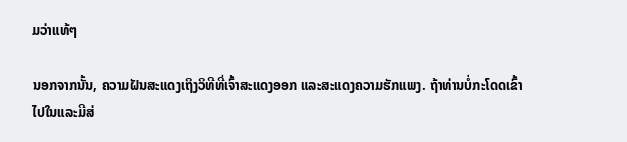ມວ່າແທ້ໆ

ນອກຈາກນັ້ນ, ຄວາມຝັນສະແດງເຖິງວິທີທີ່ເຈົ້າສະແດງອອກ ແລະສະແດງຄວາມຮັກແພງ. ຖ້າທ່ານບໍ່ກະໂດດເຂົ້າໄປໃນແລະມີສ່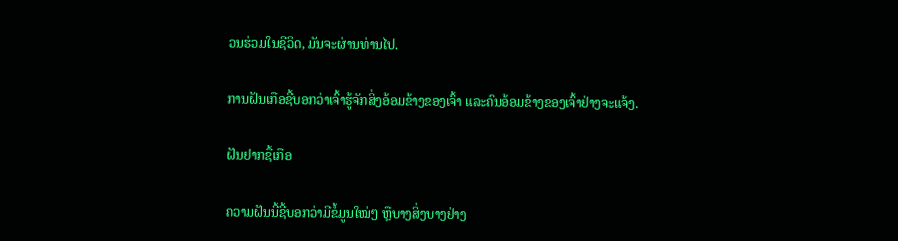ວນຮ່ວມໃນຊີວິດ, ມັນຈະຜ່ານທ່ານໄປ.

ການຝັນເກືອຊີ້ບອກວ່າເຈົ້າຮູ້ຈັກສິ່ງອ້ອມຂ້າງຂອງເຈົ້າ ແລະຄົນອ້ອມຂ້າງຂອງເຈົ້າຢ່າງຈະແຈ້ງ.

ຝັນຢາກຊື້ເກືອ

ຄວາມຝັນນີ້ຊີ້ບອກວ່າມີຂໍ້ມູນໃໝ່ໆ ຫຼືບາງສິ່ງບາງຢ່າງ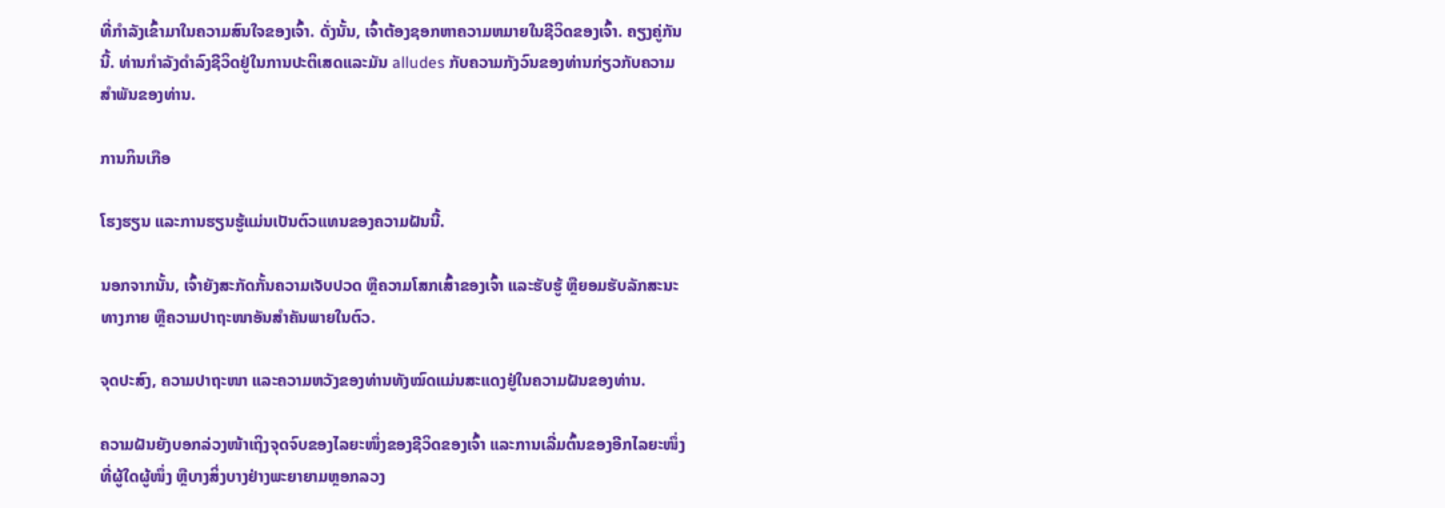ທີ່ກຳລັງເຂົ້າມາໃນຄວາມສົນໃຈຂອງເຈົ້າ. ດັ່ງນັ້ນ, ເຈົ້າຕ້ອງຊອກຫາຄວາມຫມາຍໃນຊີວິດຂອງເຈົ້າ. ຄຽງຄູ່ກັນນີ້. ທ່ານກໍາລັງດໍາລົງຊີວິດຢູ່ໃນການປະຕິເສດແລະມັນ alludes ກັບຄວາມກັງວົນຂອງທ່ານກ່ຽວກັບຄວາມສໍາພັນຂອງທ່ານ.

ການກິນເກືອ

ໂຮງຮຽນ ແລະການຮຽນຮູ້ແມ່ນເປັນຕົວແທນຂອງຄວາມຝັນນີ້.

ນອກຈາກນັ້ນ, ເຈົ້າຍັງສະກັດກັ້ນຄວາມເຈັບປວດ ຫຼືຄວາມໂສກເສົ້າຂອງເຈົ້າ ແລະຮັບຮູ້ ຫຼືຍອມຮັບລັກສະນະທາງກາຍ ຫຼືຄວາມປາຖະໜາອັນສຳຄັນພາຍໃນຕົວ.

ຈຸດປະສົງ, ຄວາມປາຖະໜາ ແລະຄວາມຫວັງຂອງທ່ານທັງໝົດແມ່ນສະແດງຢູ່ໃນຄວາມຝັນຂອງທ່ານ.

ຄວາມຝັນຍັງບອກລ່ວງໜ້າເຖິງຈຸດຈົບຂອງໄລຍະໜຶ່ງຂອງຊີວິດຂອງເຈົ້າ ແລະການເລີ່ມຕົ້ນຂອງອີກໄລຍະໜຶ່ງທີ່ຜູ້ໃດຜູ້ໜຶ່ງ ຫຼືບາງສິ່ງບາງຢ່າງພະຍາຍາມຫຼອກລວງ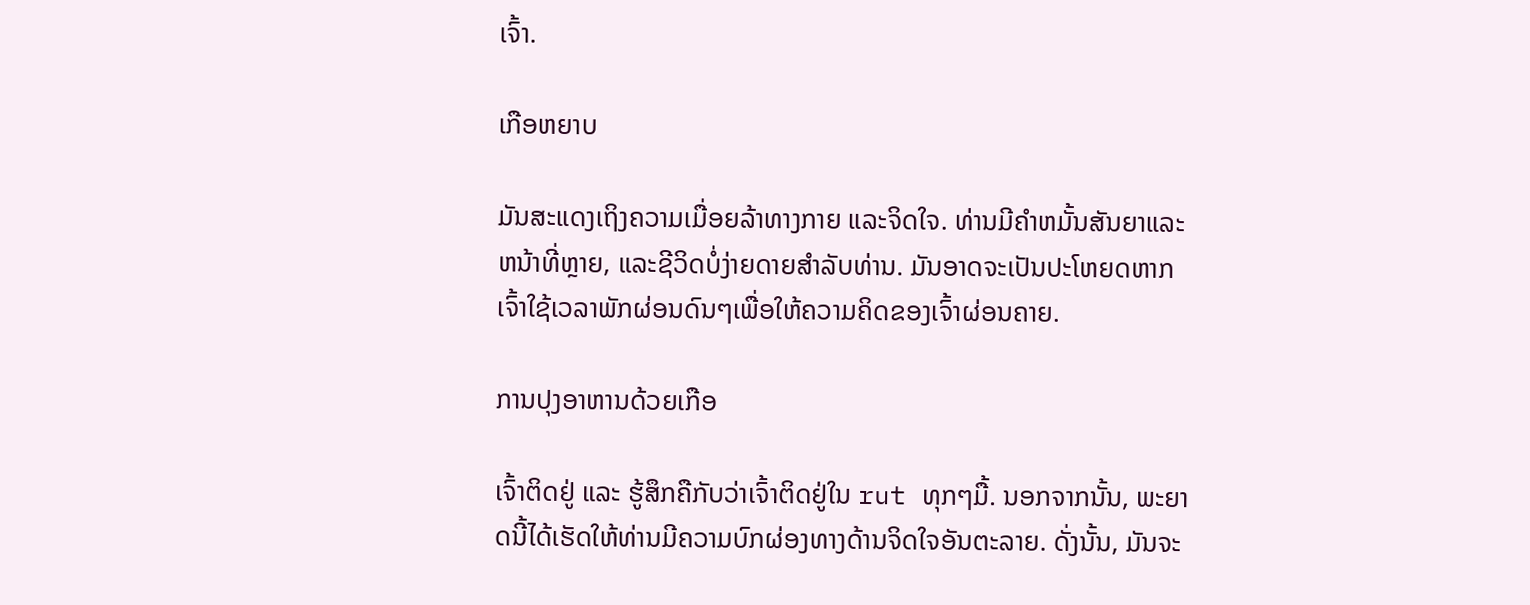ເຈົ້າ.

ເກືອຫຍາບ

ມັນສະແດງເຖິງຄວາມເມື່ອຍລ້າທາງກາຍ ແລະຈິດໃຈ. ທ່ານມີຄໍາຫມັ້ນສັນຍາແລະຫນ້າທີ່ຫຼາຍ, ແລະຊີວິດບໍ່ງ່າຍດາຍສໍາລັບທ່ານ. ມັນອາດຈະເປັນປະໂຫຍດຫາກເຈົ້າໃຊ້ເວລາພັກຜ່ອນດົນໆເພື່ອໃຫ້ຄວາມຄິດຂອງເຈົ້າຜ່ອນຄາຍ.

ການປຸງອາຫານດ້ວຍເກືອ

ເຈົ້າຕິດຢູ່ ແລະ ຮູ້ສຶກຄືກັບວ່າເຈົ້າຕິດຢູ່ໃນ rut ທຸກໆມື້. ນອກຈາກນັ້ນ, ພະຍາດນີ້ໄດ້ເຮັດໃຫ້ທ່ານມີຄວາມບົກຜ່ອງທາງດ້ານຈິດໃຈອັນຕະລາຍ. ດັ່ງນັ້ນ, ມັນຈະ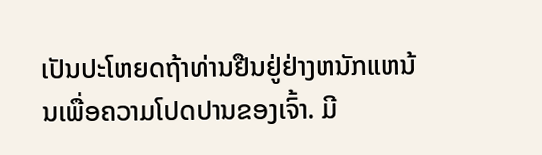ເປັນປະໂຫຍດຖ້າທ່ານຢືນຢູ່ຢ່າງຫນັກແຫນ້ນເພື່ອຄວາມໂປດປານຂອງເຈົ້າ. ມີ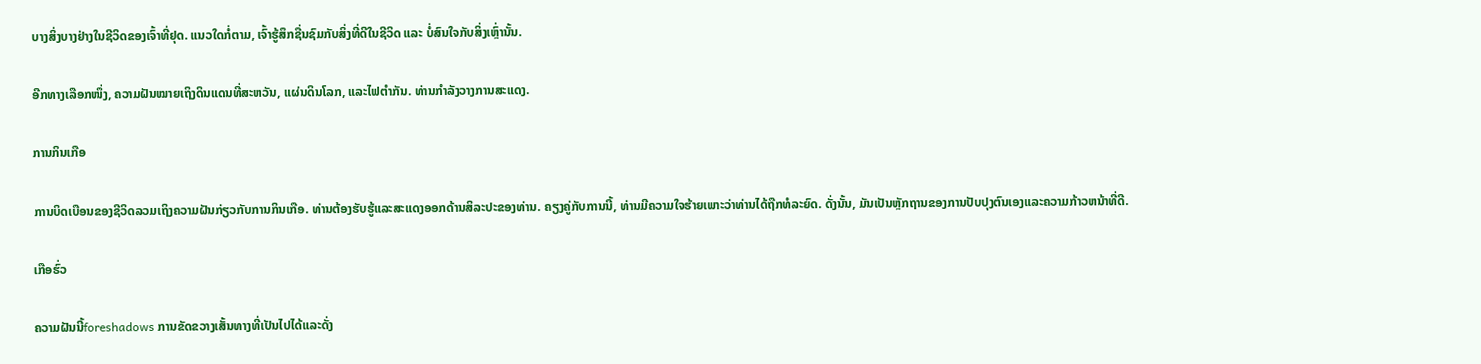ບາງສິ່ງບາງຢ່າງໃນຊີວິດຂອງເຈົ້າທີ່ຢຸດ. ແນວໃດກໍ່ຕາມ, ເຈົ້າຮູ້ສຶກຊື່ນຊົມກັບສິ່ງທີ່ດີໃນຊີວິດ ແລະ ບໍ່ສົນໃຈກັບສິ່ງເຫຼົ່ານັ້ນ.

ອີກທາງເລືອກໜຶ່ງ, ຄວາມຝັນໝາຍເຖິງດິນແດນທີ່ສະຫວັນ, ແຜ່ນດິນໂລກ, ແລະໄຟຕຳກັນ. ທ່ານກໍາລັງວາງການສະແດງ.

ການກິນເກືອ

ການບິດເບືອນຂອງຊີວິດລວມເຖິງຄວາມຝັນກ່ຽວກັບການກິນເກືອ. ທ່ານຕ້ອງຮັບຮູ້ແລະສະແດງອອກດ້ານສິລະປະຂອງທ່ານ. ຄຽງຄູ່ກັບການນີ້, ທ່ານມີຄວາມໃຈຮ້າຍເພາະວ່າທ່ານໄດ້ຖືກທໍລະຍົດ. ດັ່ງນັ້ນ, ມັນເປັນຫຼັກຖານຂອງການປັບປຸງຕົນເອງແລະຄວາມກ້າວຫນ້າທີ່ດີ.

ເກືອຮົ່ວ

ຄວາມຝັນນີ້foreshadows ການຂັດຂວາງເສັ້ນທາງທີ່ເປັນໄປໄດ້ແລະດັ່ງ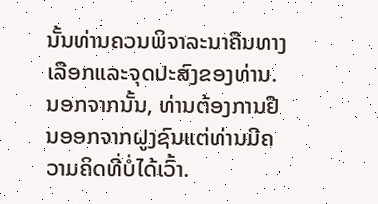ນັ້ນທ່ານຄວນພິຈາລະນາຄືນທາງເລືອກແລະຈຸດປະສົງຂອງທ່ານ. ນອກຈາກນັ້ນ, ທ່ານຕ້ອງການຢືນອອກຈາກຝູງຊົນແຕ່ທ່ານມີຄວາມຄິດທີ່ບໍ່ໄດ້ເວົ້າ.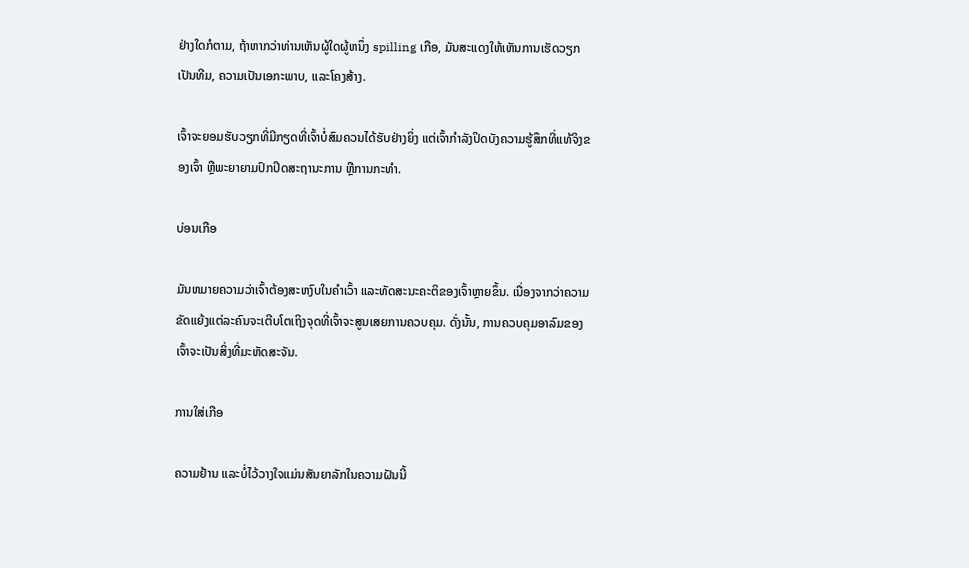ຢ່າງໃດກໍຕາມ, ຖ້າຫາກວ່າທ່ານເຫັນຜູ້ໃດຜູ້ຫນຶ່ງ spilling ເກືອ, ມັນສະແດງໃຫ້ເຫັນການເຮັດວຽກເປັນທີມ, ຄວາມເປັນເອກະພາບ, ແລະໂຄງສ້າງ.

ເຈົ້າຈະຍອມຮັບວຽກທີ່ມີກຽດທີ່ເຈົ້າບໍ່ສົມຄວນໄດ້ຮັບຢ່າງຍິ່ງ ແຕ່ເຈົ້າກໍາລັງປິດບັງຄວາມຮູ້ສຶກທີ່ແທ້ຈິງຂອງເຈົ້າ ຫຼືພະຍາຍາມປົກປິດສະຖານະການ ຫຼືການກະທຳ.

ບ່ອນເກືອ

ມັນຫມາຍຄວາມວ່າເຈົ້າຕ້ອງສະຫງົບໃນຄໍາເວົ້າ ແລະທັດສະນະຄະຕິຂອງເຈົ້າຫຼາຍຂຶ້ນ. ເນື່ອງຈາກວ່າຄວາມຂັດແຍ້ງແຕ່ລະຄົນຈະເຕີບໂຕເຖິງຈຸດທີ່ເຈົ້າຈະສູນເສຍການຄວບຄຸມ. ດັ່ງນັ້ນ, ການຄວບຄຸມອາລົມຂອງເຈົ້າຈະເປັນສິ່ງທີ່ມະຫັດສະຈັນ.

ການໃສ່ເກືອ

ຄວາມຢ້ານ ແລະບໍ່ໄວ້ວາງໃຈແມ່ນສັນຍາລັກໃນຄວາມຝັນນີ້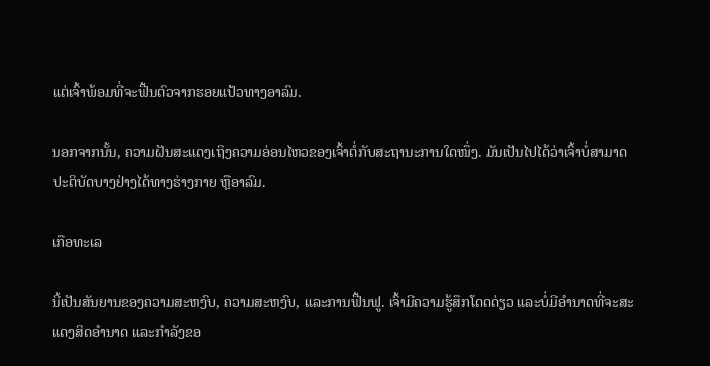ແຕ່ເຈົ້າພ້ອມທີ່ຈະຟື້ນຕົວຈາກຮອຍແປ້ວທາງອາລົມ.

ນອກຈາກນັ້ນ, ຄວາມຝັນສະແດງເຖິງຄວາມອ່ອນໄຫວຂອງເຈົ້າຕໍ່ກັບສະຖານະການໃດໜຶ່ງ. ມັນເປັນໄປໄດ້ວ່າເຈົ້າບໍ່ສາມາດປະຕິບັດບາງຢ່າງໄດ້ທາງຮ່າງກາຍ ຫຼືອາລົມ.

ເກືອທະເລ

ນີ້ເປັນສັນຍານຂອງຄວາມສະຫງົບ, ຄວາມສະຫງົບ, ແລະການຟື້ນຟູ. ເຈົ້າມີຄວາມຮູ້ສຶກໂດດດ່ຽວ ແລະບໍ່ມີອຳນາດທີ່ຈະສະແດງສິດອຳນາດ ແລະກຳລັງຂອ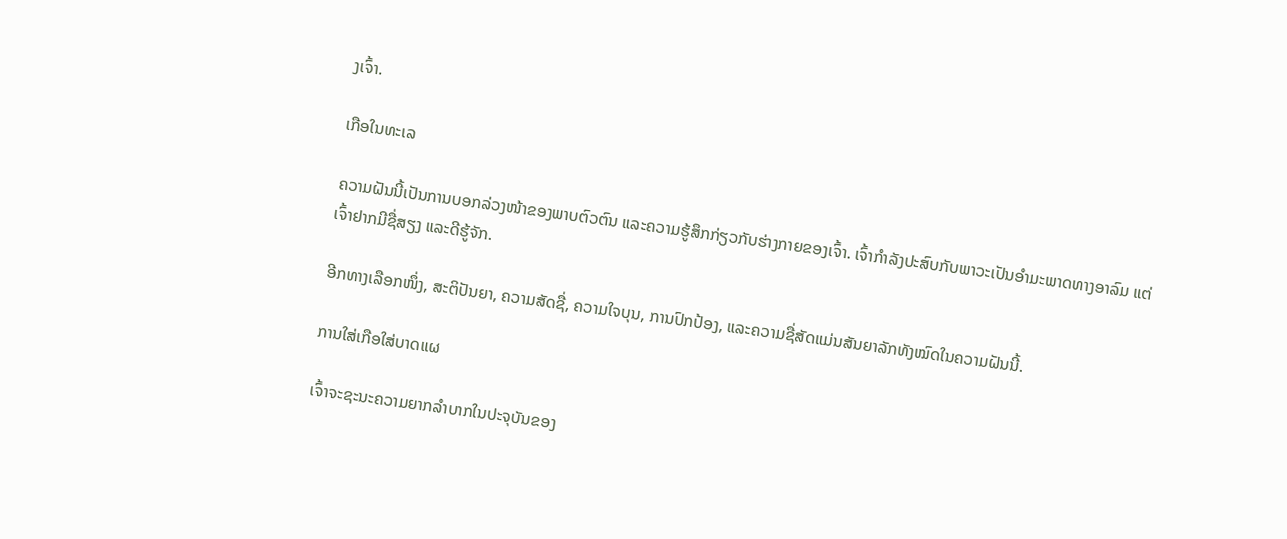ງເຈົ້າ.

ເກືອໃນທະເລ

ຄວາມຝັນນີ້ເປັນການບອກລ່ວງໜ້າຂອງພາບຕົວຕົນ ແລະຄວາມຮູ້ສຶກກ່ຽວກັບຮ່າງກາຍຂອງເຈົ້າ. ເຈົ້າກຳລັງປະສົບກັບພາວະເປັນອຳມະພາດທາງອາລົມ ແຕ່ເຈົ້າຢາກມີຊື່ສຽງ ແລະດີຮູ້ຈັກ.

ອີກທາງເລືອກໜຶ່ງ, ສະຕິປັນຍາ, ຄວາມສັດຊື່, ຄວາມໃຈບຸນ, ການປົກປ້ອງ, ແລະຄວາມຊື່ສັດແມ່ນສັນຍາລັກທັງໝົດໃນຄວາມຝັນນີ້.

ການໃສ່ເກືອໃສ່ບາດແຜ

ເຈົ້າຈະຊະນະຄວາມຍາກລຳບາກໃນປະຈຸບັນຂອງ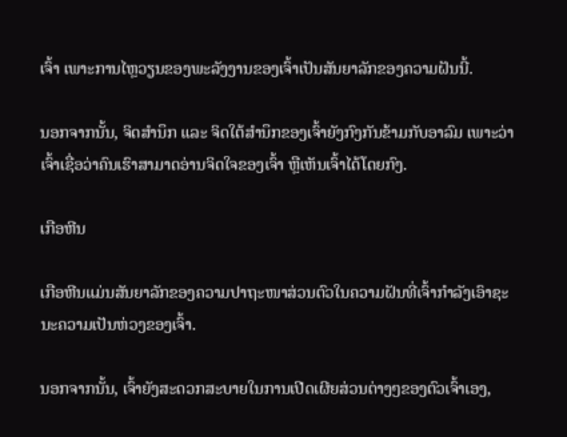ເຈົ້າ ເພາະການໄຫຼວຽນຂອງພະລັງງານຂອງເຈົ້າເປັນສັນຍາລັກຂອງຄວາມຝັນນີ້.

ນອກຈາກນັ້ນ, ຈິດສຳນຶກ ແລະ ຈິດໃຕ້ສຳນຶກຂອງເຈົ້າຍັງກົງກັນຂ້າມກັບອາລົມ ເພາະວ່າເຈົ້າເຊື່ອວ່າຄົນເຮົາສາມາດອ່ານຈິດໃຈຂອງເຈົ້າ ຫຼືເຫັນເຈົ້າໄດ້ໂດຍກົງ.

ເກືອຫີນ

ເກືອຫີນແມ່ນສັນຍາລັກຂອງຄວາມປາຖະໜາສ່ວນຕົວໃນຄວາມຝັນທີ່ເຈົ້າກຳລັງເອົາຊະນະຄວາມເປັນຫ່ວງຂອງເຈົ້າ.

ນອກຈາກນັ້ນ, ເຈົ້າຍັງສະດວກສະບາຍໃນການເປີດເຜີຍສ່ວນຕ່າງໆຂອງຕົວເຈົ້າເອງ,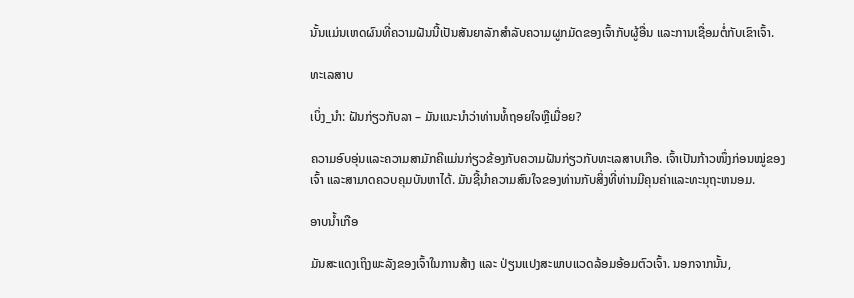ນັ້ນແມ່ນເຫດຜົນທີ່ຄວາມຝັນນີ້ເປັນສັນຍາລັກສໍາລັບຄວາມຜູກມັດຂອງເຈົ້າກັບຜູ້ອື່ນ ແລະການເຊື່ອມຕໍ່ກັບເຂົາເຈົ້າ.

ທະເລສາບ

ເບິ່ງ_ນຳ: ຝັນກ່ຽວກັບລາ – ມັນແນະນໍາວ່າທ່ານທໍ້ຖອຍໃຈຫຼືເມື່ອຍ?

ຄວາມອົບອຸ່ນແລະຄວາມສາມັກຄີແມ່ນກ່ຽວຂ້ອງກັບຄວາມຝັນກ່ຽວກັບທະເລສາບເກືອ. ເຈົ້າເປັນກ້າວໜຶ່ງກ່ອນໝູ່ຂອງເຈົ້າ ແລະສາມາດຄວບຄຸມບັນຫາໄດ້. ມັນຊີ້ນໍາຄວາມສົນໃຈຂອງທ່ານກັບສິ່ງທີ່ທ່ານມີຄຸນຄ່າແລະທະນຸຖະຫນອມ.

ອາບນ້ຳເກືອ

ມັນສະແດງເຖິງພະລັງຂອງເຈົ້າໃນການສ້າງ ແລະ ປ່ຽນແປງສະພາບແວດລ້ອມອ້ອມຕົວເຈົ້າ. ນອກຈາກນັ້ນ,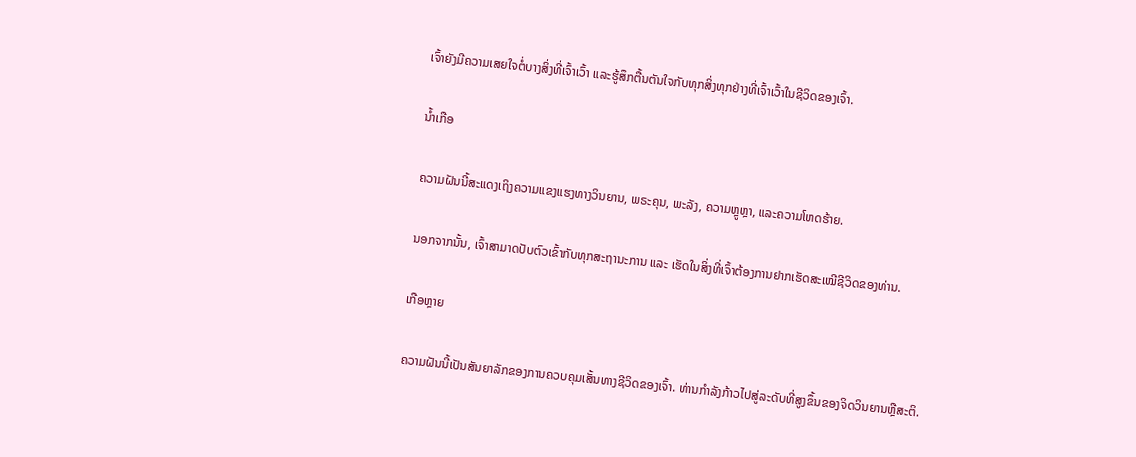ເຈົ້າຍັງມີຄວາມເສຍໃຈຕໍ່ບາງສິ່ງທີ່ເຈົ້າເວົ້າ ແລະຮູ້ສຶກຕື້ນຕັນໃຈກັບທຸກສິ່ງທຸກຢ່າງທີ່ເຈົ້າເວົ້າໃນຊີວິດຂອງເຈົ້າ.

ນ້ຳເກືອ

ຄວາມຝັນນີ້ສະແດງເຖິງຄວາມແຂງແຮງທາງວິນຍານ, ພຣະຄຸນ, ພະລັງ, ຄວາມຫຼູຫຼາ, ແລະຄວາມໂຫດຮ້າຍ.

ນອກຈາກນັ້ນ, ເຈົ້າສາມາດປັບຕົວເຂົ້າກັບທຸກສະຖານະການ ແລະ ເຮັດໃນສິ່ງທີ່ເຈົ້າຕ້ອງການຢາກເຮັດສະເໝີຊີວິດຂອງທ່ານ.

ເກືອຫຼາຍ

ຄວາມຝັນນີ້ເປັນສັນຍາລັກຂອງການຄວບຄຸມເສັ້ນທາງຊີວິດຂອງເຈົ້າ. ທ່ານກໍາລັງກ້າວໄປສູ່ລະດັບທີ່ສູງຂຶ້ນຂອງຈິດວິນຍານຫຼືສະຕິ.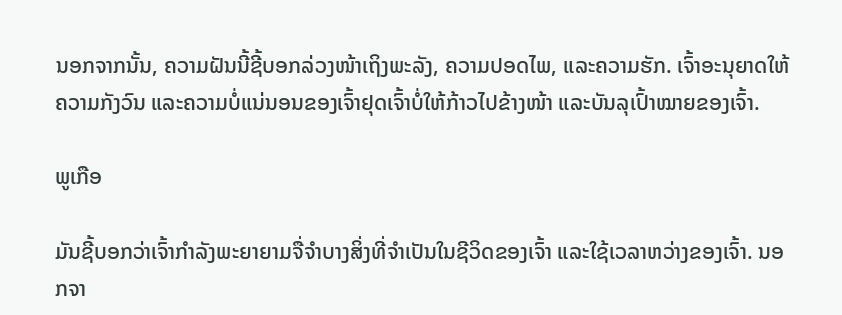ນອກຈາກນັ້ນ, ຄວາມຝັນນີ້ຊີ້ບອກລ່ວງໜ້າເຖິງພະລັງ, ຄວາມປອດໄພ, ແລະຄວາມຮັກ. ເຈົ້າອະນຸຍາດໃຫ້ຄວາມກັງວົນ ແລະຄວາມບໍ່ແນ່ນອນຂອງເຈົ້າຢຸດເຈົ້າບໍ່ໃຫ້ກ້າວໄປຂ້າງໜ້າ ແລະບັນລຸເປົ້າໝາຍຂອງເຈົ້າ.

ພູເກືອ

ມັນຊີ້ບອກວ່າເຈົ້າກຳລັງພະຍາຍາມຈື່ຈຳບາງສິ່ງທີ່ຈຳເປັນໃນຊີວິດຂອງເຈົ້າ ແລະໃຊ້ເວລາຫວ່າງຂອງເຈົ້າ. ນອກຈາ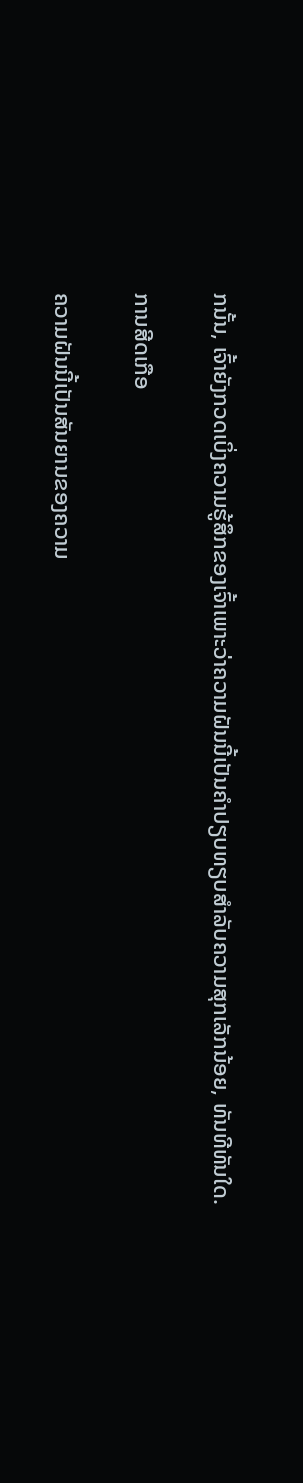ກນັ້ນ, ເຈົ້າຍັງກວດເບິ່ງຄວາມຮູ້ສຶກຂອງເຈົ້າເພາະວ່າຄວາມຝັນນີ້ເປັນຄໍາປຽບທຽບສໍາລັບຄວາມສຸກເລັກນ້ອຍ, ທັນທີທັນໃດ.

ການສີດເກືອ

ຄວາມຝັນນີ້ເປັນສັນຍານຂອງຄວາມ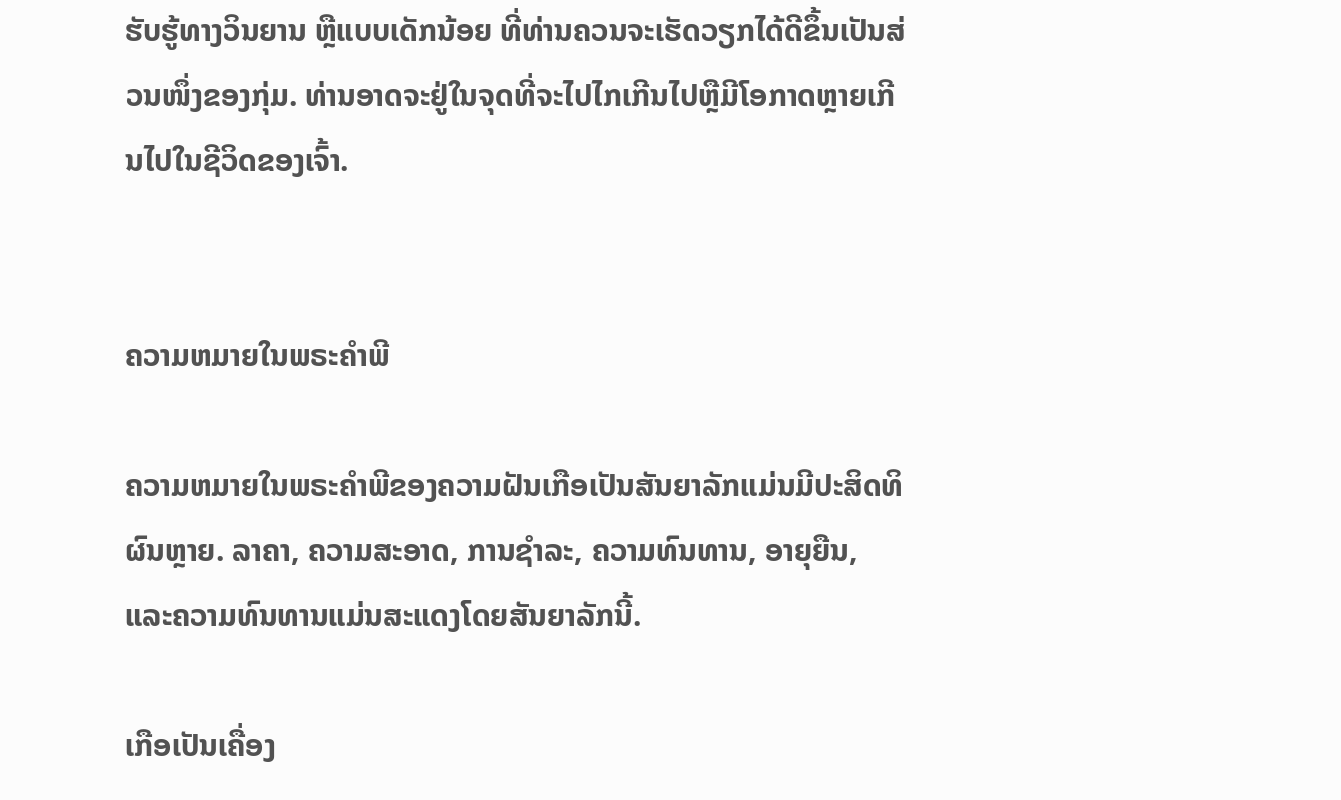ຮັບຮູ້ທາງວິນຍານ ຫຼືແບບເດັກນ້ອຍ ທີ່ທ່ານຄວນຈະເຮັດວຽກໄດ້ດີຂຶ້ນເປັນສ່ວນໜຶ່ງຂອງກຸ່ມ. ທ່ານອາດຈະຢູ່ໃນຈຸດທີ່ຈະໄປໄກເກີນໄປຫຼືມີໂອກາດຫຼາຍເກີນໄປໃນຊີວິດຂອງເຈົ້າ.


ຄວາມຫມາຍໃນພຣະຄໍາພີ

ຄວາມຫມາຍໃນພຣະຄໍາພີຂອງຄວາມຝັນເກືອເປັນສັນຍາລັກແມ່ນມີປະສິດທິຜົນຫຼາຍ. ລາຄາ, ຄວາມສະອາດ, ການຊໍາລະ, ຄວາມທົນທານ, ອາຍຸຍືນ, ແລະຄວາມທົນທານແມ່ນສະແດງໂດຍສັນຍາລັກນີ້.

ເກືອເປັນເຄື່ອງ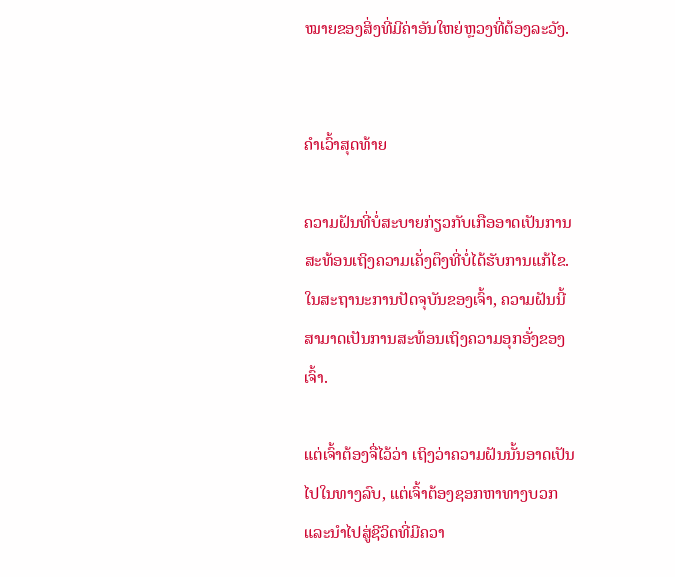ໝາຍຂອງສິ່ງທີ່ມີຄ່າອັນໃຫຍ່ຫຼວງທີ່ຕ້ອງລະວັງ.


ຄຳເວົ້າສຸດທ້າຍ

ຄວາມຝັນທີ່ບໍ່ສະບາຍກ່ຽວກັບເກືອອາດເປັນການສະທ້ອນເຖິງຄວາມເຄັ່ງຕຶງທີ່ບໍ່ໄດ້ຮັບການແກ້ໄຂ. ໃນສະຖານະການປັດຈຸບັນຂອງເຈົ້າ, ຄວາມຝັນນີ້ສາມາດເປັນການສະທ້ອນເຖິງຄວາມອຸກອັ່ງຂອງເຈົ້າ.

ແຕ່ເຈົ້າຕ້ອງຈື່ໄວ້ວ່າ ເຖິງວ່າຄວາມຝັນນັ້ນອາດເປັນໄປໃນທາງລົບ, ແຕ່ເຈົ້າຕ້ອງຊອກຫາທາງບວກແລະນໍາໄປສູ່ຊີວິດທີ່ມີຄວາ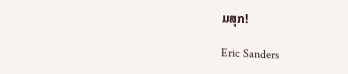ມສຸກ!

Eric Sanders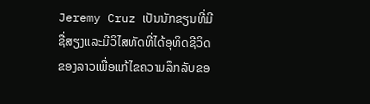Jeremy Cruz ເປັນນັກຂຽນທີ່ມີຊື່ສຽງແລະມີວິໄສທັດທີ່ໄດ້ອຸທິດຊີວິດຂອງລາວເພື່ອແກ້ໄຂຄວາມລຶກລັບຂອ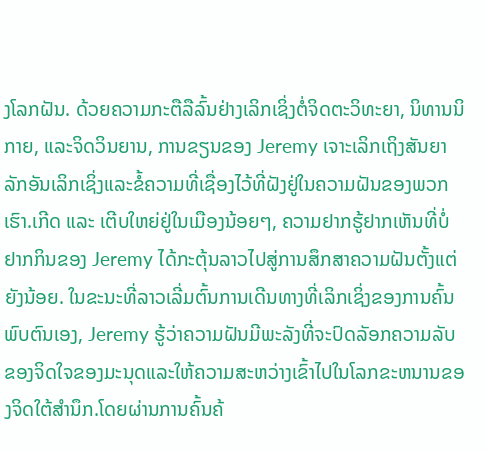ງໂລກຝັນ. ດ້ວຍຄວາມກະຕືລືລົ້ນຢ່າງເລິກເຊິ່ງຕໍ່ຈິດຕະວິທະຍາ, ນິທານນິກາຍ, ແລະຈິດວິນຍານ, ການຂຽນຂອງ Jeremy ເຈາະເລິກເຖິງສັນຍາລັກອັນເລິກເຊິ່ງແລະຂໍ້ຄວາມທີ່ເຊື່ອງໄວ້ທີ່ຝັງຢູ່ໃນຄວາມຝັນຂອງພວກເຮົາ.ເກີດ ແລະ ເຕີບໃຫຍ່ຢູ່ໃນເມືອງນ້ອຍໆ, ຄວາມຢາກຮູ້ຢາກເຫັນທີ່ບໍ່ຢາກກິນຂອງ Jeremy ໄດ້ກະຕຸ້ນລາວໄປສູ່ການສຶກສາຄວາມຝັນຕັ້ງແຕ່ຍັງນ້ອຍ. ໃນຂະນະທີ່ລາວເລີ່ມຕົ້ນການເດີນທາງທີ່ເລິກເຊິ່ງຂອງການຄົ້ນພົບຕົນເອງ, Jeremy ຮູ້ວ່າຄວາມຝັນມີພະລັງທີ່ຈະປົດລັອກຄວາມລັບຂອງຈິດໃຈຂອງມະນຸດແລະໃຫ້ຄວາມສະຫວ່າງເຂົ້າໄປໃນໂລກຂະຫນານຂອງຈິດໃຕ້ສໍານຶກ.ໂດຍຜ່ານການຄົ້ນຄ້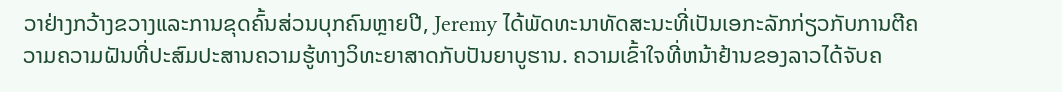ວາຢ່າງກວ້າງຂວາງແລະການຂຸດຄົ້ນສ່ວນບຸກຄົນຫຼາຍປີ, Jeremy ໄດ້ພັດທະນາທັດສະນະທີ່ເປັນເອກະລັກກ່ຽວກັບການຕີຄວາມຄວາມຝັນທີ່ປະສົມປະສານຄວາມຮູ້ທາງວິທະຍາສາດກັບປັນຍາບູຮານ. ຄວາມເຂົ້າໃຈທີ່ຫນ້າຢ້ານຂອງລາວໄດ້ຈັບຄ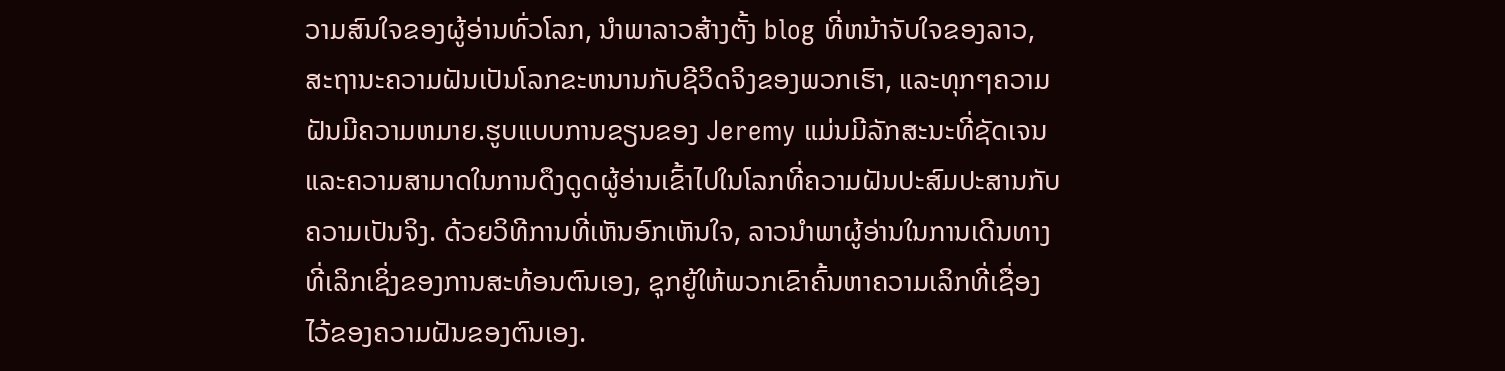ວາມສົນໃຈຂອງຜູ້ອ່ານທົ່ວໂລກ, ນໍາພາລາວສ້າງຕັ້ງ blog ທີ່ຫນ້າຈັບໃຈຂອງລາວ, ສະຖານະຄວາມຝັນເປັນໂລກຂະຫນານກັບຊີວິດຈິງຂອງພວກເຮົາ, ແລະທຸກໆຄວາມຝັນມີຄວາມຫມາຍ.ຮູບແບບການຂຽນຂອງ Jeremy ແມ່ນມີລັກສະນະທີ່ຊັດເຈນແລະຄວາມສາມາດໃນການດຶງດູດຜູ້ອ່ານເຂົ້າໄປໃນໂລກທີ່ຄວາມຝັນປະສົມປະສານກັບຄວາມເປັນຈິງ. ດ້ວຍວິທີການທີ່ເຫັນອົກເຫັນໃຈ, ລາວນໍາພາຜູ້ອ່ານໃນການເດີນທາງທີ່ເລິກເຊິ່ງຂອງການສະທ້ອນຕົນເອງ, ຊຸກຍູ້ໃຫ້ພວກເຂົາຄົ້ນຫາຄວາມເລິກທີ່ເຊື່ອງໄວ້ຂອງຄວາມຝັນຂອງຕົນເອງ.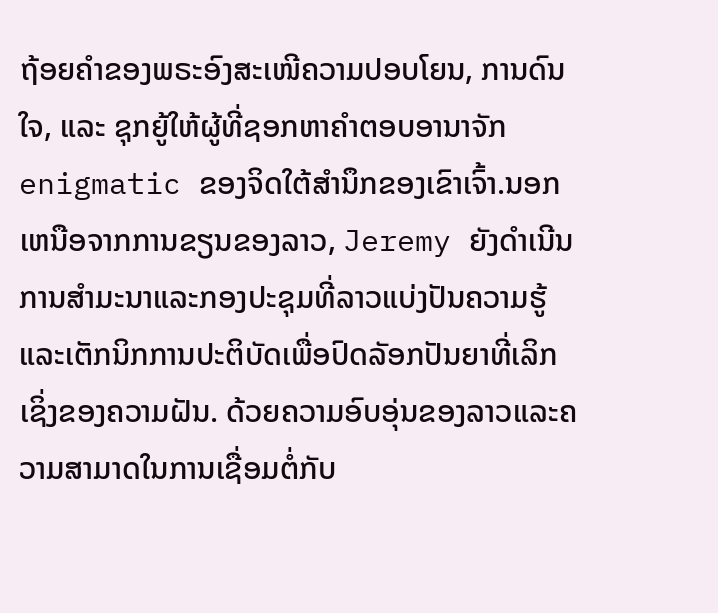ຖ້ອຍຄຳຂອງພຣະອົງສະເໜີຄວາມປອບໂຍນ, ການດົນໃຈ, ແລະ ຊຸກຍູ້ໃຫ້ຜູ້ທີ່ຊອກຫາຄຳຕອບອານາຈັກ enigmatic ຂອງຈິດໃຕ້ສໍານຶກຂອງເຂົາເຈົ້າ.ນອກເຫນືອຈາກການຂຽນຂອງລາວ, Jeremy ຍັງດໍາເນີນການສໍາມະນາແລະກອງປະຊຸມທີ່ລາວແບ່ງປັນຄວາມຮູ້ແລະເຕັກນິກການປະຕິບັດເພື່ອປົດລັອກປັນຍາທີ່ເລິກເຊິ່ງຂອງຄວາມຝັນ. ດ້ວຍຄວາມອົບອຸ່ນຂອງລາວແລະຄວາມສາມາດໃນການເຊື່ອມຕໍ່ກັບ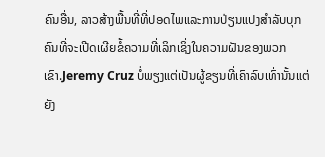ຄົນອື່ນ, ລາວສ້າງພື້ນທີ່ທີ່ປອດໄພແລະການປ່ຽນແປງສໍາລັບບຸກຄົນທີ່ຈະເປີດເຜີຍຂໍ້ຄວາມທີ່ເລິກເຊິ່ງໃນຄວາມຝັນຂອງພວກເຂົາ.Jeremy Cruz ບໍ່ພຽງແຕ່ເປັນຜູ້ຂຽນທີ່ເຄົາລົບເທົ່ານັ້ນແຕ່ຍັງ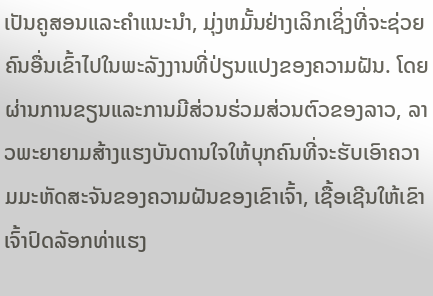ເປັນຄູສອນແລະຄໍາແນະນໍາ, ມຸ່ງຫມັ້ນຢ່າງເລິກເຊິ່ງທີ່ຈະຊ່ວຍຄົນອື່ນເຂົ້າໄປໃນພະລັງງານທີ່ປ່ຽນແປງຂອງຄວາມຝັນ. ໂດຍຜ່ານການຂຽນແລະການມີສ່ວນຮ່ວມສ່ວນຕົວຂອງລາວ, ລາວພະຍາຍາມສ້າງແຮງບັນດານໃຈໃຫ້ບຸກຄົນທີ່ຈະຮັບເອົາຄວາມມະຫັດສະຈັນຂອງຄວາມຝັນຂອງເຂົາເຈົ້າ, ເຊື້ອເຊີນໃຫ້ເຂົາເຈົ້າປົດລັອກທ່າແຮງ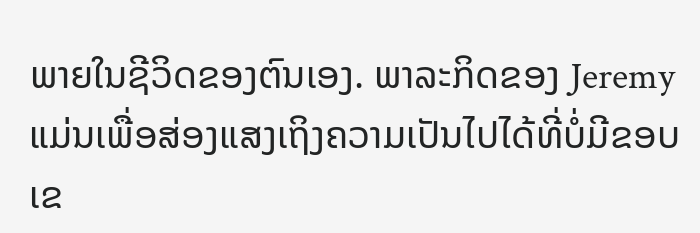ພາຍໃນຊີວິດຂອງຕົນເອງ. ພາລະກິດຂອງ Jeremy ແມ່ນເພື່ອສ່ອງແສງເຖິງຄວາມເປັນໄປໄດ້ທີ່ບໍ່ມີຂອບເຂ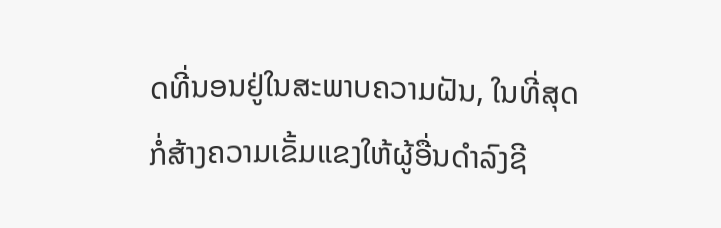ດທີ່ນອນຢູ່ໃນສະພາບຄວາມຝັນ, ໃນທີ່ສຸດກໍ່ສ້າງຄວາມເຂັ້ມແຂງໃຫ້ຜູ້ອື່ນດໍາລົງຊີ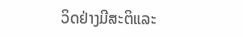ວິດຢ່າງມີສະຕິແລະ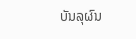ບັນລຸຜົນ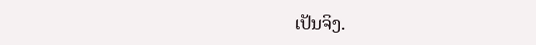ເປັນຈິງ.